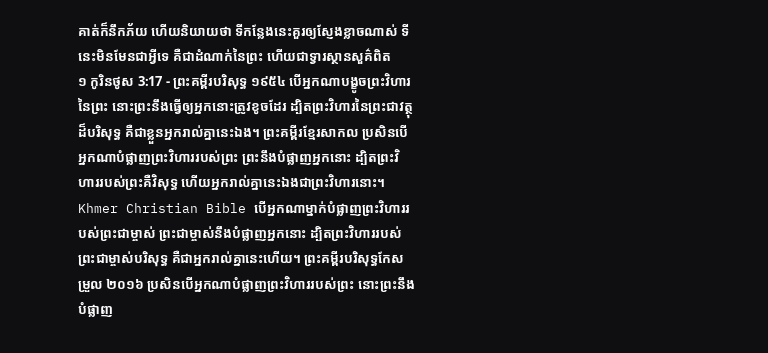គាត់ក៏នឹកភ័យ ហើយនិយាយថា ទីកន្លែងនេះគួរឲ្យស្ញែងខ្លាចណាស់ ទីនេះមិនមែនជាអ្វីទេ គឺជាដំណាក់នៃព្រះ ហើយជាទ្វារស្ថានសួគ៌ពិត
១ កូរិនថូស 3:17 - ព្រះគម្ពីរបរិសុទ្ធ ១៩៥៤ បើអ្នកណាបង្ខូចព្រះវិហារនៃព្រះ នោះព្រះនឹងធ្វើឲ្យអ្នកនោះត្រូវខូចដែរ ដ្បិតព្រះវិហារនៃព្រះជាវត្ថុដ៏បរិសុទ្ធ គឺជាខ្លួនអ្នករាល់គ្នានេះឯង។ ព្រះគម្ពីរខ្មែរសាកល ប្រសិនបើអ្នកណាបំផ្លាញព្រះវិហាររបស់ព្រះ ព្រះនឹងបំផ្លាញអ្នកនោះ ដ្បិតព្រះវិហាររបស់ព្រះគឺវិសុទ្ធ ហើយអ្នករាល់គ្នានេះឯងជាព្រះវិហារនោះ។ Khmer Christian Bible បើអ្នកណាម្នាក់បំផ្លាញព្រះវិហាររបស់ព្រះជាម្ចាស់ ព្រះជាម្ចាស់នឹងបំផ្លាញអ្នកនោះ ដ្បិតព្រះវិហាររបស់ព្រះជាម្ចាស់បរិសុទ្ធ គឺជាអ្នករាល់គ្នានេះហើយ។ ព្រះគម្ពីរបរិសុទ្ធកែសម្រួល ២០១៦ ប្រសិនបើអ្នកណាបំផ្លាញព្រះវិហាររបស់ព្រះ នោះព្រះនឹងបំផ្លាញ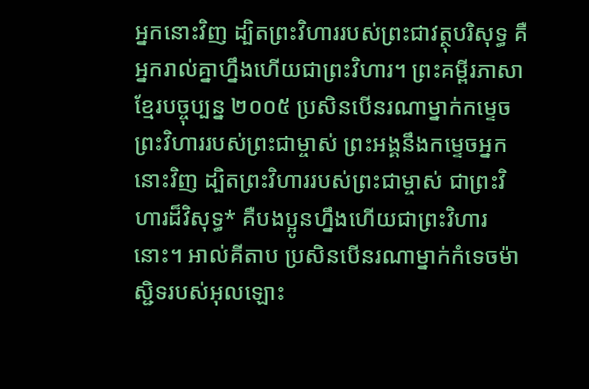អ្នកនោះវិញ ដ្បិតព្រះវិហាររបស់ព្រះជាវត្ថុបរិសុទ្ធ គឺអ្នករាល់គ្នាហ្នឹងហើយជាព្រះវិហារ។ ព្រះគម្ពីរភាសាខ្មែរបច្ចុប្បន្ន ២០០៥ ប្រសិនបើនរណាម្នាក់កម្ទេចព្រះវិហាររបស់ព្រះជាម្ចាស់ ព្រះអង្គនឹងកម្ទេចអ្នកនោះវិញ ដ្បិតព្រះវិហាររបស់ព្រះជាម្ចាស់ ជាព្រះវិហារដ៏វិសុទ្ធ* គឺបងប្អូនហ្នឹងហើយជាព្រះវិហារនោះ។ អាល់គីតាប ប្រសិនបើនរណាម្នាក់កំទេចម៉ាស្ជិទរបស់អុលឡោះ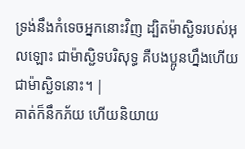ទ្រង់នឹងកំទេចអ្នកនោះវិញ ដ្បិតម៉ាស្ជិទរបស់អុលឡោះ ជាម៉ាស្ជិទបរិសុទ្ធ គឺបងប្អូនហ្នឹងហើយជាម៉ាស្ជិទនោះ។ |
គាត់ក៏នឹកភ័យ ហើយនិយាយ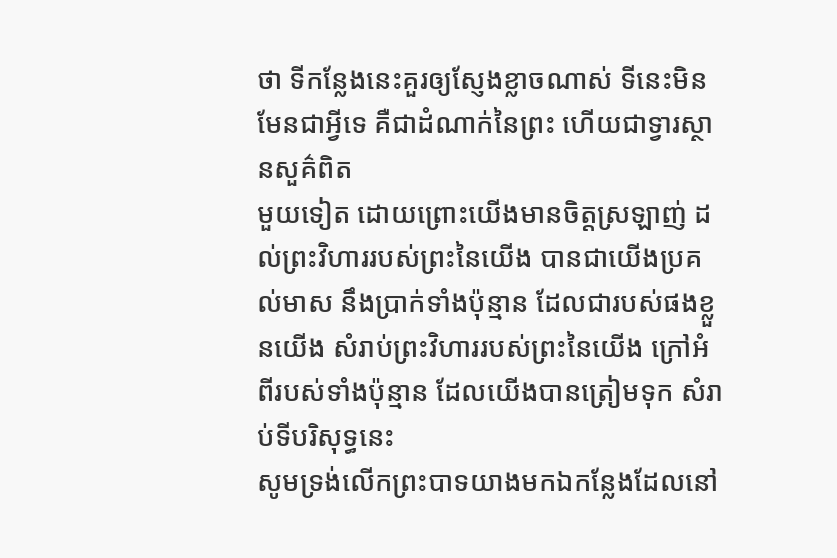ថា ទីកន្លែងនេះគួរឲ្យស្ញែងខ្លាចណាស់ ទីនេះមិនមែនជាអ្វីទេ គឺជាដំណាក់នៃព្រះ ហើយជាទ្វារស្ថានសួគ៌ពិត
មួយទៀត ដោយព្រោះយើងមានចិត្តស្រឡាញ់ ដល់ព្រះវិហាររបស់ព្រះនៃយើង បានជាយើងប្រគល់មាស នឹងប្រាក់ទាំងប៉ុន្មាន ដែលជារបស់ផងខ្លួនយើង សំរាប់ព្រះវិហាររបស់ព្រះនៃយើង ក្រៅអំពីរបស់ទាំងប៉ុន្មាន ដែលយើងបានត្រៀមទុក សំរាប់ទីបរិសុទ្ធនេះ
សូមទ្រង់លើកព្រះបាទយាងមកឯកន្លែងដែលនៅ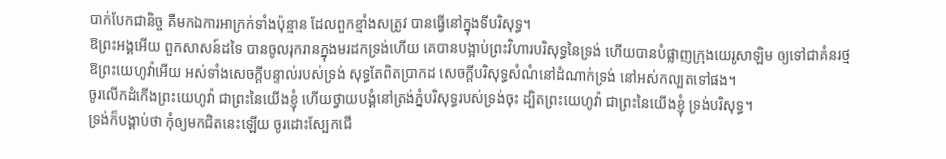បាក់បែកជានិច្ច គឺមកឯការអាក្រក់ទាំងប៉ុន្មាន ដែលពួកខ្មាំងសត្រូវ បានធ្វើនៅក្នុងទីបរិសុទ្ធ។
ឱព្រះអង្គអើយ ពួកសាសន៍ដទៃ បានចូលរុករានក្នុងមរដកទ្រង់ហើយ គេបានបង្អាប់ព្រះវិហារបរិសុទ្ធនៃទ្រង់ ហើយបានបំផ្លាញក្រុងយេរូសាឡិម ឲ្យទៅជាគំនរថ្ម
ឱព្រះយេហូវ៉ាអើយ អស់ទាំងសេចក្ដីបន្ទាល់របស់ទ្រង់ សុទ្ធតែពិតប្រាកដ សេចក្ដីបរិសុទ្ធសំណំនៅដំណាក់ទ្រង់ នៅអស់កល្បតទៅផង។
ចូរលើកដំកើងព្រះយេហូវ៉ា ជាព្រះនៃយើងខ្ញុំ ហើយថ្វាយបង្គំនៅត្រង់ភ្នំបរិសុទ្ធរបស់ទ្រង់ចុះ ដ្បិតព្រះយេហូវ៉ា ជាព្រះនៃយើងខ្ញុំ ទ្រង់បរិសុទ្ធ។
ទ្រង់ក៏បង្គាប់ថា កុំឲ្យមកជិតនេះឡើយ ចូរដោះស្បែកជើ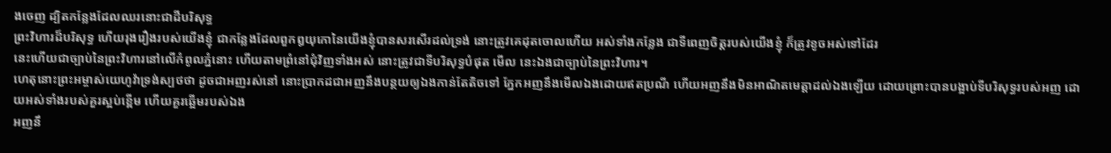ងចេញ ដ្បិតកន្លែងដែលឈរនោះជាដីបរិសុទ្ធ
ព្រះវិហារដ៏បរិសុទ្ធ ហើយរុងរឿងរបស់យើងខ្ញុំ ជាកន្លែងដែលពួកឰយុកោនៃយើងខ្ញុំបានសរសើរដល់ទ្រង់ នោះត្រូវគេដុតចោលហើយ អស់ទាំងកន្លែង ជាទីពេញចិត្តរបស់យើងខ្ញុំ ក៏ត្រូវខូចអស់ទៅដែរ
នេះហើយជាច្បាប់នៃព្រះវិហារនៅលើកំពូលភ្នំនោះ ហើយតាមព្រំនៅជុំវិញទាំងអស់ នោះត្រូវជាទីបរិសុទ្ធបំផុត មើល នេះឯងជាច្បាប់នៃព្រះវិហារ។
ហេតុនោះព្រះអម្ចាស់យេហូវ៉ាទ្រង់ស្បថថា ដូចជាអញរស់នៅ នោះប្រាកដជាអញនឹងបន្ថយឲ្យឯងកាន់តែតិចទៅ ភ្នែកអញនឹងមើលឯងដោយឥតប្រណី ហើយអញនឹងមិនអាណិតមេត្តាដល់ឯងឡើយ ដោយព្រោះបានបង្អាប់ទីបរិសុទ្ធរបស់អញ ដោយអស់ទាំងរបស់គួរស្អប់ខ្ពើម ហើយគួរឆ្អើមរបស់ឯង
អញនឹ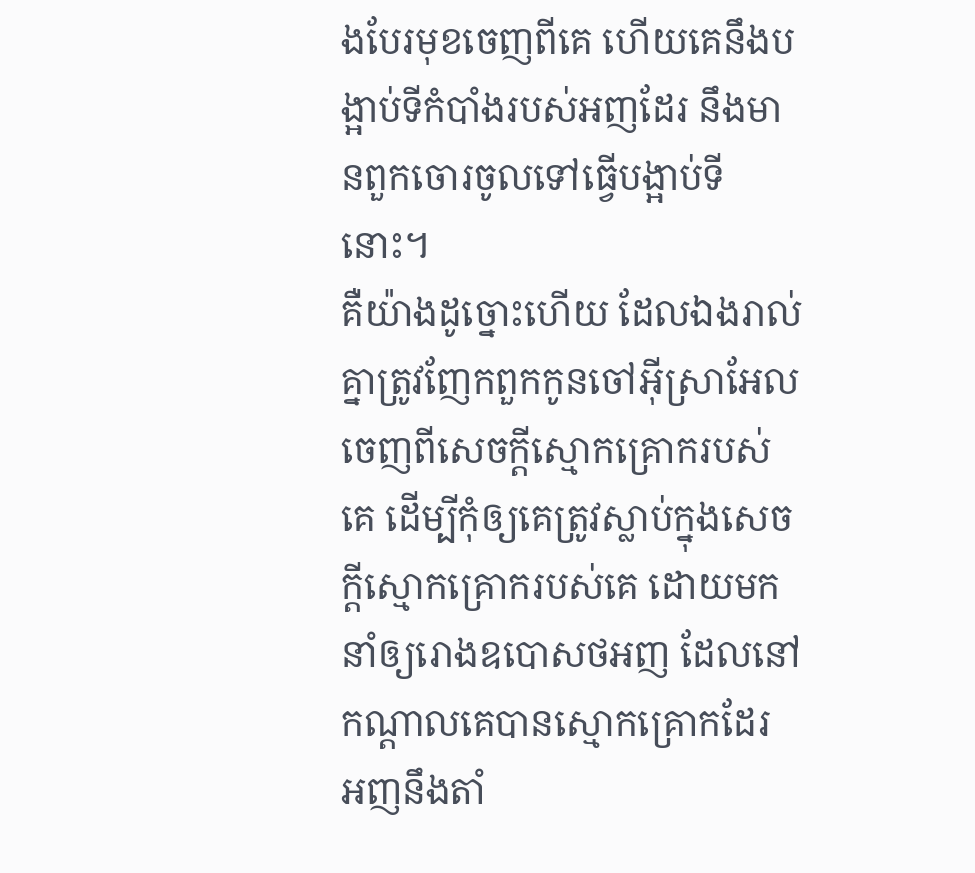ងបែរមុខចេញពីគេ ហើយគេនឹងបង្អាប់ទីកំបាំងរបស់អញដែរ នឹងមានពួកចោរចូលទៅធ្វើបង្អាប់ទីនោះ។
គឺយ៉ាងដូច្នោះហើយ ដែលឯងរាល់គ្នាត្រូវញែកពួកកូនចៅអ៊ីស្រាអែលចេញពីសេចក្ដីស្មោកគ្រោករបស់គេ ដើម្បីកុំឲ្យគេត្រូវស្លាប់ក្នុងសេចក្ដីស្មោកគ្រោករបស់គេ ដោយមកនាំឲ្យរោងឧបោសថអញ ដែលនៅកណ្តាលគេបានស្មោកគ្រោកដែរ
អញនឹងតាំ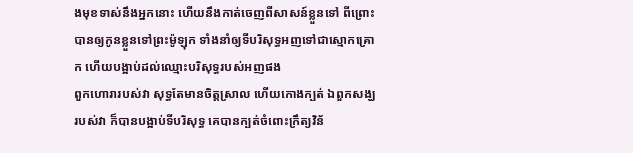ងមុខទាស់នឹងអ្នកនោះ ហើយនឹងកាត់ចេញពីសាសន៍ខ្លួនទៅ ពីព្រោះបានឲ្យកូនខ្លួនទៅព្រះម៉ូឡុក ទាំងនាំឲ្យទីបរិសុទ្ធអញទៅជាស្មោកគ្រោក ហើយបង្អាប់ដល់ឈ្មោះបរិសុទ្ធរបស់អញផង
ពួកហោរារបស់វា សុទ្ធតែមានចិត្តស្រាល ហើយកោងក្បត់ ឯពួកសង្ឃរបស់វា ក៏បានបង្អាប់ទីបរិសុទ្ធ គេបានក្បត់ចំពោះក្រឹត្យវិន័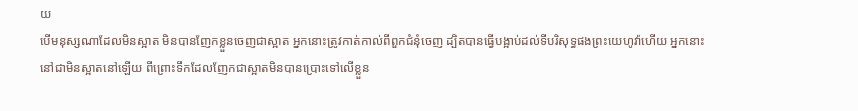យ
បើមនុស្សណាដែលមិនស្អាត មិនបានញែកខ្លួនចេញជាស្អាត អ្នកនោះត្រូវកាត់កាល់ពីពួកជំនុំចេញ ដ្បិតបានធ្វើបង្អាប់ដល់ទីបរិសុទ្ធផងព្រះយេហូវ៉ាហើយ អ្នកនោះនៅជាមិនស្អាតនៅឡើយ ពីព្រោះទឹកដែលញែកជាស្អាតមិនបានប្រោះទៅលើខ្លួន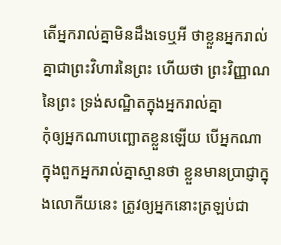តើអ្នករាល់គ្នាមិនដឹងទេឬអី ថាខ្លួនអ្នករាល់គ្នាជាព្រះវិហារនៃព្រះ ហើយថា ព្រះវិញ្ញាណនៃព្រះ ទ្រង់សណ្ឋិតក្នុងអ្នករាល់គ្នា
កុំឲ្យអ្នកណាបញ្ឆោតខ្លួនឡើយ បើអ្នកណាក្នុងពួកអ្នករាល់គ្នាស្មានថា ខ្លួនមានប្រាជ្ញាក្នុងលោកីយនេះ ត្រូវឲ្យអ្នកនោះត្រឡប់ជា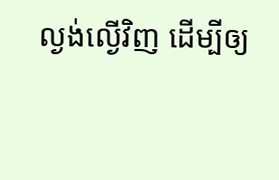ល្ងង់ល្ងើវិញ ដើម្បីឲ្យ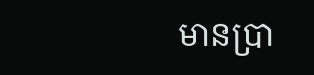មានប្រា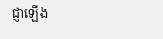ជ្ញាឡើង